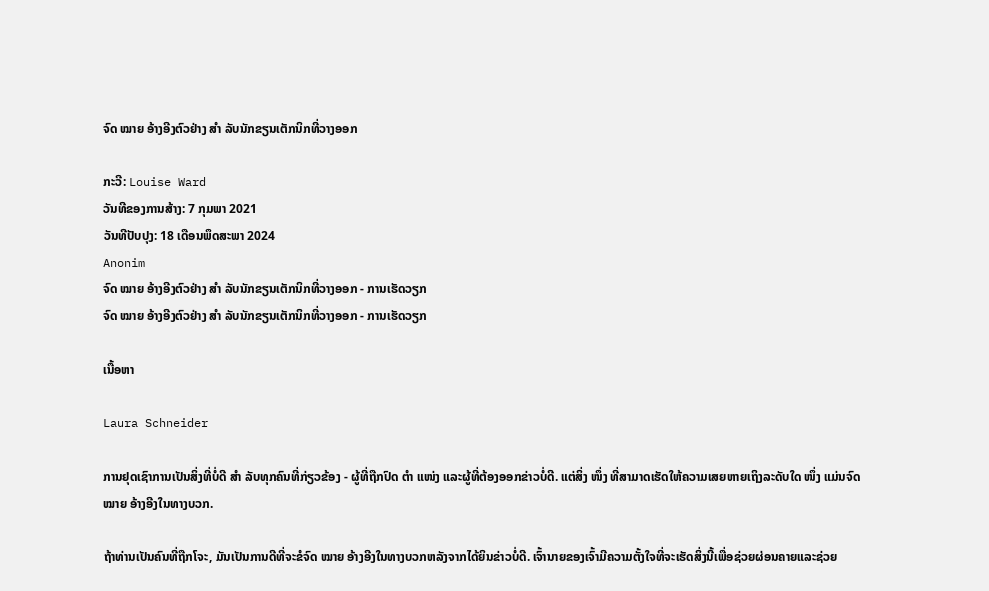ຈົດ ໝາຍ ອ້າງອີງຕົວຢ່າງ ສຳ ລັບນັກຂຽນເຕັກນິກທີ່ວາງອອກ

ກະວີ: Louise Ward
ວັນທີຂອງການສ້າງ: 7 ກຸມພາ 2021
ວັນທີປັບປຸງ: 18 ເດືອນພຶດສະພາ 2024
Anonim
ຈົດ ໝາຍ ອ້າງອີງຕົວຢ່າງ ສຳ ລັບນັກຂຽນເຕັກນິກທີ່ວາງອອກ - ການເຮັດວຽກ
ຈົດ ໝາຍ ອ້າງອີງຕົວຢ່າງ ສຳ ລັບນັກຂຽນເຕັກນິກທີ່ວາງອອກ - ການເຮັດວຽກ

ເນື້ອຫາ

Laura Schneider

ການຢຸດເຊົາການເປັນສິ່ງທີ່ບໍ່ດີ ສຳ ລັບທຸກຄົນທີ່ກ່ຽວຂ້ອງ - ຜູ້ທີ່ຖືກປົດ ຕຳ ແໜ່ງ ແລະຜູ້ທີ່ຕ້ອງອອກຂ່າວບໍ່ດີ. ແຕ່ສິ່ງ ໜຶ່ງ ທີ່ສາມາດເຮັດໃຫ້ຄວາມເສຍຫາຍເຖິງລະດັບໃດ ໜຶ່ງ ແມ່ນຈົດ ໝາຍ ອ້າງອີງໃນທາງບວກ.

ຖ້າທ່ານເປັນຄົນທີ່ຖືກໂຈະ, ມັນເປັນການດີທີ່ຈະຂໍຈົດ ໝາຍ ອ້າງອີງໃນທາງບວກຫລັງຈາກໄດ້ຍິນຂ່າວບໍ່ດີ. ເຈົ້ານາຍຂອງເຈົ້າມີຄວາມຕັ້ງໃຈທີ່ຈະເຮັດສິ່ງນີ້ເພື່ອຊ່ວຍຜ່ອນຄາຍແລະຊ່ວຍ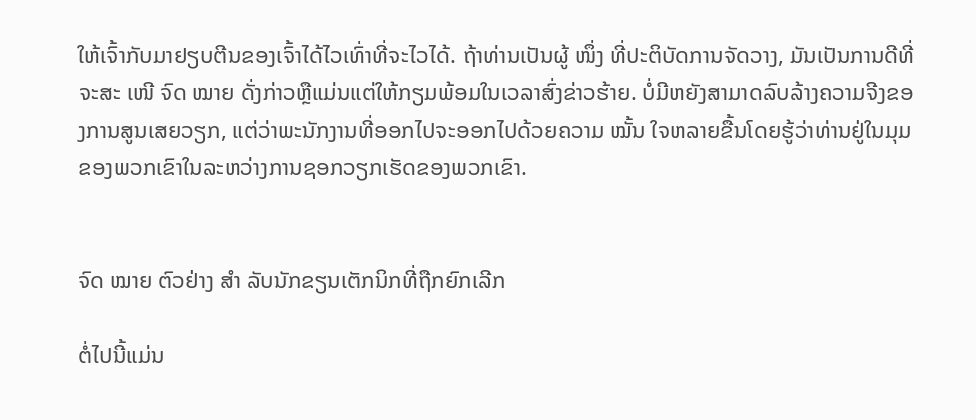ໃຫ້ເຈົ້າກັບມາຢຽບຕີນຂອງເຈົ້າໄດ້ໄວເທົ່າທີ່ຈະໄວໄດ້. ຖ້າທ່ານເປັນຜູ້ ໜຶ່ງ ທີ່ປະຕິບັດການຈັດວາງ, ມັນເປັນການດີທີ່ຈະສະ ເໜີ ຈົດ ໝາຍ ດັ່ງກ່າວຫຼືແມ່ນແຕ່ໃຫ້ກຽມພ້ອມໃນເວລາສົ່ງຂ່າວຮ້າຍ. ບໍ່ມີຫຍັງສາມາດລົບລ້າງຄວາມຈີງຂອງການສູນເສຍວຽກ, ແຕ່ວ່າພະນັກງານທີ່ອອກໄປຈະອອກໄປດ້ວຍຄວາມ ໝັ້ນ ໃຈຫລາຍຂື້ນໂດຍຮູ້ວ່າທ່ານຢູ່ໃນມຸມຂອງພວກເຂົາໃນລະຫວ່າງການຊອກວຽກເຮັດຂອງພວກເຂົາ.


ຈົດ ໝາຍ ຕົວຢ່າງ ສຳ ລັບນັກຂຽນເຕັກນິກທີ່ຖືກຍົກເລີກ

ຕໍ່ໄປນີ້ແມ່ນ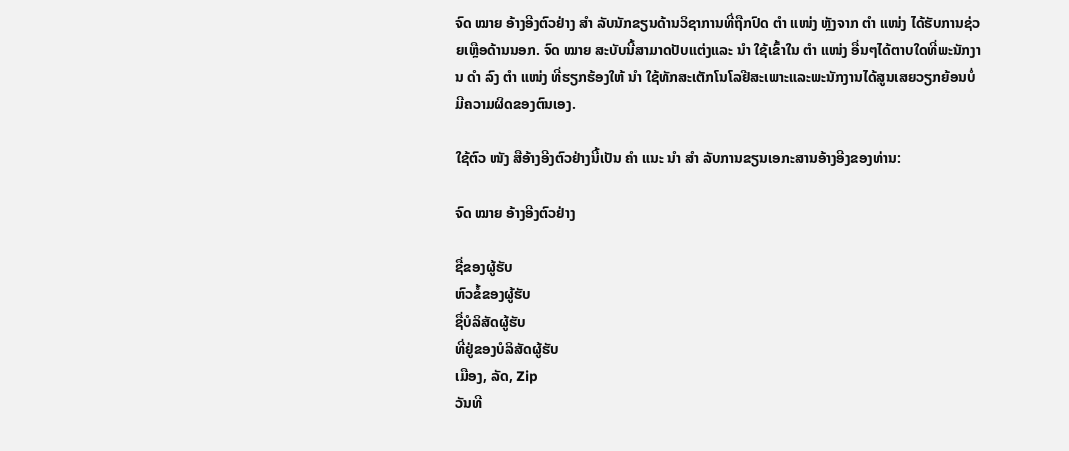ຈົດ ໝາຍ ອ້າງອີງຕົວຢ່າງ ສຳ ລັບນັກຂຽນດ້ານວິຊາການທີ່ຖືກປົດ ຕຳ ແໜ່ງ ຫຼັງຈາກ ຕຳ ແໜ່ງ ໄດ້ຮັບການຊ່ວຍເຫຼືອດ້ານນອກ. ຈົດ ໝາຍ ສະບັບນີ້ສາມາດປັບແຕ່ງແລະ ນຳ ໃຊ້ເຂົ້າໃນ ຕຳ ແໜ່ງ ອື່ນໆໄດ້ຕາບໃດທີ່ພະນັກງານ ດຳ ລົງ ຕຳ ແໜ່ງ ທີ່ຮຽກຮ້ອງໃຫ້ ນຳ ໃຊ້ທັກສະເຕັກໂນໂລຢີສະເພາະແລະພະນັກງານໄດ້ສູນເສຍວຽກຍ້ອນບໍ່ມີຄວາມຜິດຂອງຕົນເອງ.

ໃຊ້ຕົວ ໜັງ ສືອ້າງອີງຕົວຢ່າງນີ້ເປັນ ຄຳ ແນະ ນຳ ສຳ ລັບການຂຽນເອກະສານອ້າງອີງຂອງທ່ານ:

ຈົດ ໝາຍ ອ້າງອີງຕົວຢ່າງ

ຊື່ຂອງຜູ້ຮັບ
ຫົວຂໍ້ຂອງຜູ້ຮັບ
ຊື່ບໍລິສັດຜູ້ຮັບ
ທີ່ຢູ່ຂອງບໍລິສັດຜູ້ຮັບ
ເມືອງ, ລັດ, Zip
ວັນທີ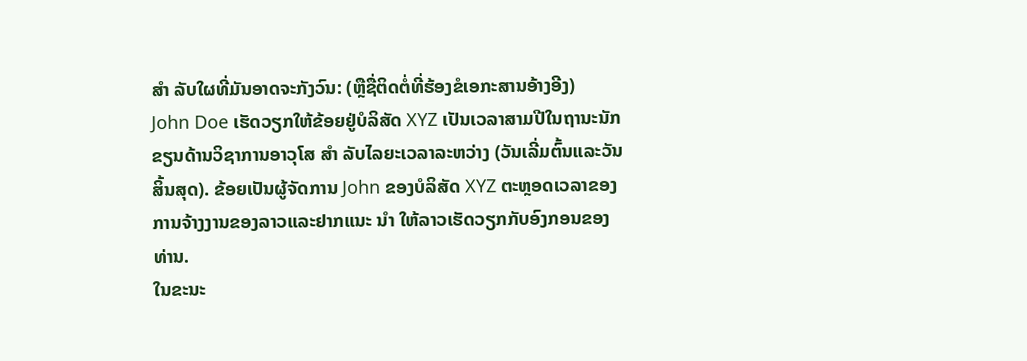ສຳ ລັບໃຜທີ່ມັນອາດຈະກັງວົນ: (ຫຼືຊື່ຕິດຕໍ່ທີ່ຮ້ອງຂໍເອກະສານອ້າງອີງ)
John Doe ເຮັດວຽກໃຫ້ຂ້ອຍຢູ່ບໍລິສັດ XYZ ເປັນເວລາສາມປີໃນຖານະນັກຂຽນດ້ານວິຊາການອາວຸໂສ ສຳ ລັບໄລຍະເວລາລະຫວ່າງ (ວັນເລີ່ມຕົ້ນແລະວັນສິ້ນສຸດ). ຂ້ອຍເປັນຜູ້ຈັດການ John ຂອງບໍລິສັດ XYZ ຕະຫຼອດເວລາຂອງການຈ້າງງານຂອງລາວແລະຢາກແນະ ນຳ ໃຫ້ລາວເຮັດວຽກກັບອົງກອນຂອງທ່ານ.
ໃນຂະນະ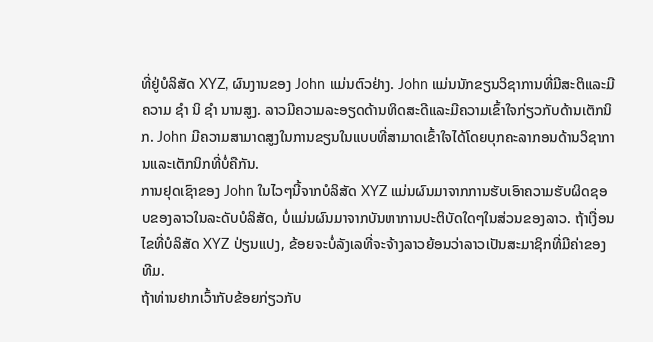ທີ່ຢູ່ບໍລິສັດ XYZ, ຜົນງານຂອງ John ແມ່ນຕົວຢ່າງ. John ແມ່ນນັກຂຽນວິຊາການທີ່ມີສະຕິແລະມີຄວາມ ຊຳ ນິ ຊຳ ນານສູງ. ລາວມີຄວາມລະອຽດດ້ານທິດສະດີແລະມີຄວາມເຂົ້າໃຈກ່ຽວກັບດ້ານເຕັກນິກ. John ມີຄວາມສາມາດສູງໃນການຂຽນໃນແບບທີ່ສາມາດເຂົ້າໃຈໄດ້ໂດຍບຸກຄະລາກອນດ້ານວິຊາການແລະເຕັກນິກທີ່ບໍ່ຄືກັນ.
ການຢຸດເຊົາຂອງ John ໃນໄວໆນີ້ຈາກບໍລິສັດ XYZ ແມ່ນຜົນມາຈາກການຮັບເອົາຄວາມຮັບຜິດຊອບຂອງລາວໃນລະດັບບໍລິສັດ, ບໍ່ແມ່ນຜົນມາຈາກບັນຫາການປະຕິບັດໃດໆໃນສ່ວນຂອງລາວ. ຖ້າເງື່ອນໄຂທີ່ບໍລິສັດ XYZ ປ່ຽນແປງ, ຂ້ອຍຈະບໍ່ລັງເລທີ່ຈະຈ້າງລາວຍ້ອນວ່າລາວເປັນສະມາຊິກທີ່ມີຄ່າຂອງທີມ.
ຖ້າທ່ານຢາກເວົ້າກັບຂ້ອຍກ່ຽວກັບ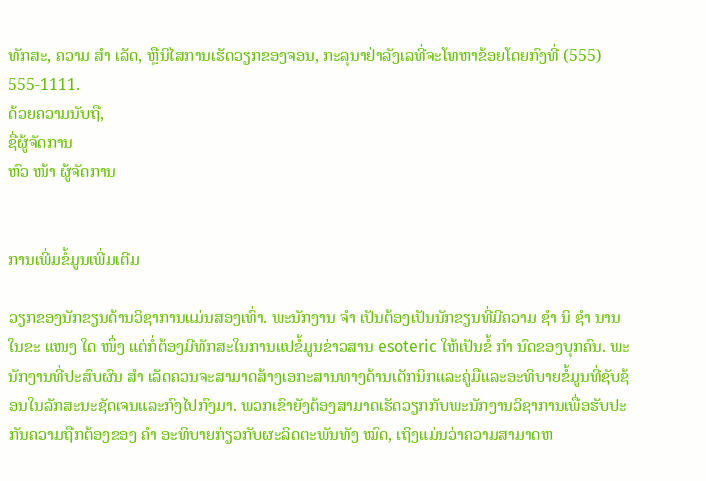ທັກສະ, ຄວາມ ສຳ ເລັດ, ຫຼືນິໄສການເຮັດວຽກຂອງຈອນ, ກະລຸນາຢ່າລັງເລທີ່ຈະໂທຫາຂ້ອຍໂດຍກົງທີ່ (555) 555-1111.
ດ້ວຍຄວາມນັບຖື,
ຊື່ຜູ້ຈັດການ
ຫົວ ໜ້າ ຜູ້ຈັດການ


ການເພີ່ມຂໍ້ມູນເພີ່ມເຕີມ

ວຽກຂອງນັກຂຽນດ້ານວິຊາການແມ່ນສອງເທົ່າ. ພະນັກງານ ຈຳ ເປັນຕ້ອງເປັນນັກຂຽນທີ່ມີຄວາມ ຊຳ ນິ ຊຳ ນານໃນຂະ ແໜງ ໃດ ໜຶ່ງ ແຕ່ກໍ່ຕ້ອງມີທັກສະໃນການແປຂໍ້ມູນຂ່າວສານ esoteric ໃຫ້ເປັນຂໍ້ ກຳ ນົດຂອງບຸກຄົນ. ພະນັກງານທີ່ປະສົບຜົນ ສຳ ເລັດຄວນຈະສາມາດສ້າງເອກະສານທາງດ້ານເຕັກນິກແລະຄູ່ມືແລະອະທິບາຍຂໍ້ມູນທີ່ຊັບຊ້ອນໃນລັກສະນະຊັດເຈນແລະກົງໄປກົງມາ. ພວກເຂົາຍັງຕ້ອງສາມາດເຮັດວຽກກັບພະນັກງານວິຊາການເພື່ອຮັບປະກັນຄວາມຖືກຕ້ອງຂອງ ຄຳ ອະທິບາຍກ່ຽວກັບຜະລິດຕະພັນທັງ ໝົດ, ເຖິງແມ່ນວ່າຄວາມສາມາດຫ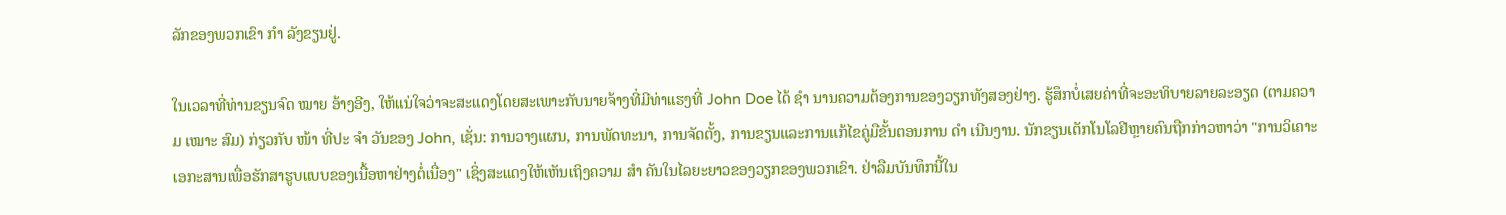ລັກຂອງພວກເຂົາ ກຳ ລັງຂຽນຢູ່.

ໃນເວລາທີ່ທ່ານຂຽນຈົດ ໝາຍ ອ້າງອີງ, ໃຫ້ແນ່ໃຈວ່າຈະສະແດງໂດຍສະເພາະກັບນາຍຈ້າງທີ່ມີທ່າແຮງທີ່ John Doe ໄດ້ ຊຳ ນານຄວາມຕ້ອງການຂອງວຽກທັງສອງຢ່າງ. ຮູ້ສຶກບໍ່ເສຍຄ່າທີ່ຈະອະທິບາຍລາຍລະອຽດ (ຕາມຄວາມ ເໝາະ ສົມ) ກ່ຽວກັບ ໜ້າ ທີ່ປະ ຈຳ ວັນຂອງ John, ເຊັ່ນ: ການວາງແຜນ, ການພັດທະນາ, ການຈັດຕັ້ງ, ການຂຽນແລະການແກ້ໄຂຄູ່ມືຂັ້ນຕອນການ ດຳ ເນີນງານ. ນັກຂຽນເຕັກໂນໂລຢີຫຼາຍຄົນຖືກກ່າວຫາວ່າ "ການວິເຄາະເອກະສານເພື່ອຮັກສາຮູບແບບຂອງເນື້ອຫາຢ່າງຕໍ່ເນື່ອງ" ເຊິ່ງສະແດງໃຫ້ເຫັນເຖິງຄວາມ ສຳ ຄັນໃນໄລຍະຍາວຂອງວຽກຂອງພວກເຂົາ. ຢ່າລືມບັນທຶກນີ້ໃນ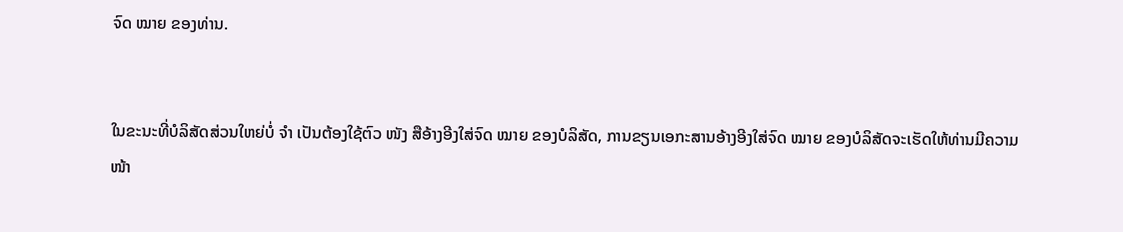ຈົດ ໝາຍ ຂອງທ່ານ.


ໃນຂະນະທີ່ບໍລິສັດສ່ວນໃຫຍ່ບໍ່ ຈຳ ເປັນຕ້ອງໃຊ້ຕົວ ໜັງ ສືອ້າງອີງໃສ່ຈົດ ໝາຍ ຂອງບໍລິສັດ, ການຂຽນເອກະສານອ້າງອີງໃສ່ຈົດ ໝາຍ ຂອງບໍລິສັດຈະເຮັດໃຫ້ທ່ານມີຄວາມ ໜ້າ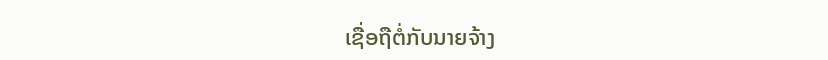ເຊື່ອຖືຕໍ່ກັບນາຍຈ້າງ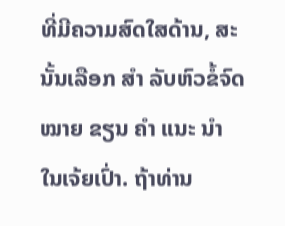ທີ່ມີຄວາມສົດໃສດ້ານ, ສະນັ້ນເລືອກ ສຳ ລັບຫົວຂໍ້ຈົດ ໝາຍ ຂຽນ ຄຳ ແນະ ນຳ ໃນເຈ້ຍເປົ່າ. ຖ້າທ່ານ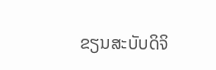ຂຽນສະບັບດິຈິ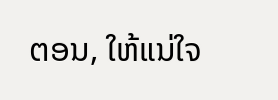ຕອນ, ໃຫ້ແນ່ໃຈ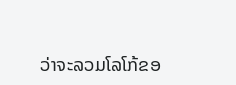ວ່າຈະລວມໂລໂກ້ຂອ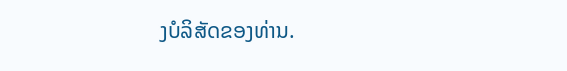ງບໍລິສັດຂອງທ່ານ.